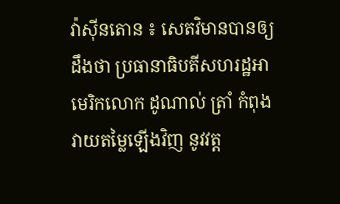វ៉ាស៊ីនតោន ៖ សេតវិមានបានឲ្យដឹងថា ប្រធានាធិបតីសហរដ្ឋអាមេរិកលោក ដូណាល់ ត្រាំ កំពុងវាយតម្លៃឡើងវិញ នូវវត្ត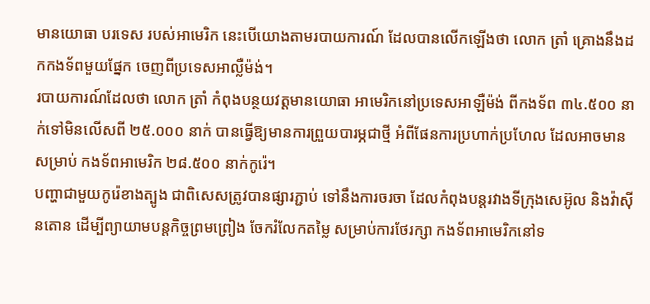មានយោធា បរទេស របស់អាមេរិក នេះបើយោងតាមរបាយការណ៍ ដែលបានលើកឡើងថា លោក ត្រាំ គ្រោងនឹងដកកងទ័ពមួយផ្នែក ចេញពីប្រទេសអាល្លឺម៉ង់។
របាយការណ៍ដែលថា លោក ត្រាំ កំពុងបន្ថយវត្តមានយោធា អាមេរិកនៅប្រទេសអាឡឺម៉ង់ ពីកងទ័ព ៣៤.៥០០ នាក់ទៅមិនលើសពី ២៥.០០០ នាក់ បានធ្វើឱ្យមានការព្រួយបារម្ភជាថ្មី អំពីផែនការប្រហាក់ប្រហែល ដែលអាចមានសម្រាប់ កងទ័ពអាមេរិក ២៨.៥០០ នាក់កូរ៉េ។
បញ្ហាជាមួយកូរ៉េខាងត្បូង ជាពិសេសត្រូវបានផ្សារភ្ជាប់ ទៅនឹងការចរចា ដែលកំពុងបន្តរវាងទីក្រុងសេអ៊ូល និងវ៉ាស៊ីនតោន ដើម្បីព្យាយាមបន្តកិច្ចព្រមព្រៀង ចែករំលែកតម្លៃ សម្រាប់ការថែរក្សា កងទ័ពអាមេរិកនៅទ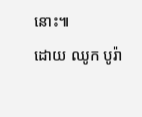នោះ៕
ដោយ ឈូក បូរ៉ា